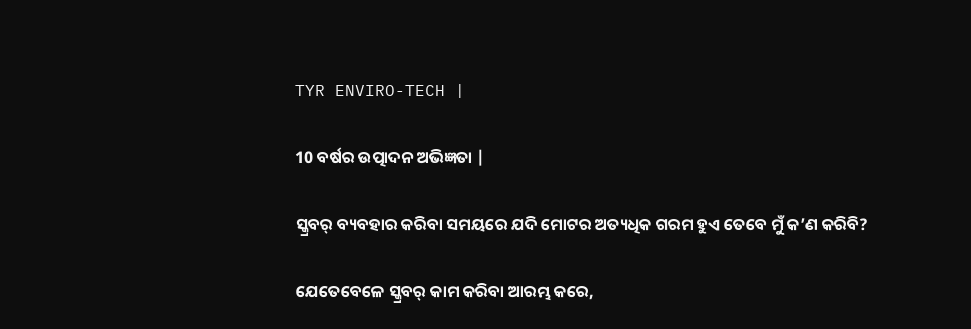TYR ENVIRO-TECH |

10 ବର୍ଷର ଉତ୍ପାଦନ ଅଭିଜ୍ଞତା |

ସ୍କ୍ରବର୍ ବ୍ୟବହାର କରିବା ସମୟରେ ଯଦି ମୋଟର ଅତ୍ୟଧିକ ଗରମ ହୁଏ ତେବେ ମୁଁ କ’ଣ କରିବି?

ଯେତେବେଳେ ସ୍କ୍ରବର୍ କାମ କରିବା ଆରମ୍ଭ କରେ,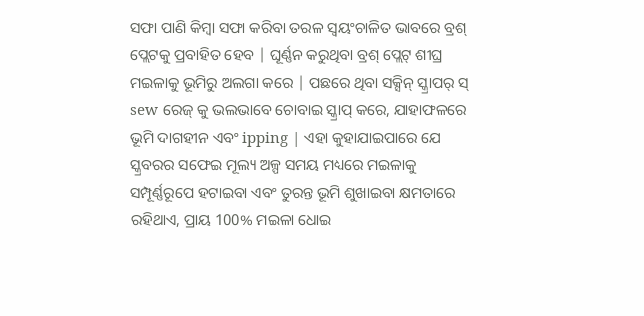ସଫା ପାଣି କିମ୍ବା ସଫା କରିବା ତରଳ ସ୍ୱୟଂଚାଳିତ ଭାବରେ ବ୍ରଶ୍ ପ୍ଲେଟକୁ ପ୍ରବାହିତ ହେବ | ଘୂର୍ଣ୍ଣନ କରୁଥିବା ବ୍ରଶ୍ ପ୍ଲେଟ୍ ଶୀଘ୍ର ମଇଳାକୁ ଭୂମିରୁ ଅଲଗା କରେ | ପଛରେ ଥିବା ସକ୍ସିନ୍ ସ୍କ୍ରାପର୍ ସ୍ sew ରେଜ୍ କୁ ଭଲଭାବେ ଚୋବାଇ ସ୍କ୍ରାପ୍ କରେ, ଯାହାଫଳରେ ଭୂମି ଦାଗହୀନ ଏବଂ ipping | ଏହା କୁହାଯାଇପାରେ ଯେ ସ୍କ୍ରବରର ସଫେଇ ମୂଲ୍ୟ ଅଳ୍ପ ସମୟ ମଧ୍ୟରେ ମଇଳାକୁ ସମ୍ପୂର୍ଣ୍ଣରୂପେ ହଟାଇବା ଏବଂ ତୁରନ୍ତ ଭୂମି ଶୁଖାଇବା କ୍ଷମତାରେ ରହିଥାଏ, ପ୍ରାୟ 100% ମଇଳା ଧୋଇ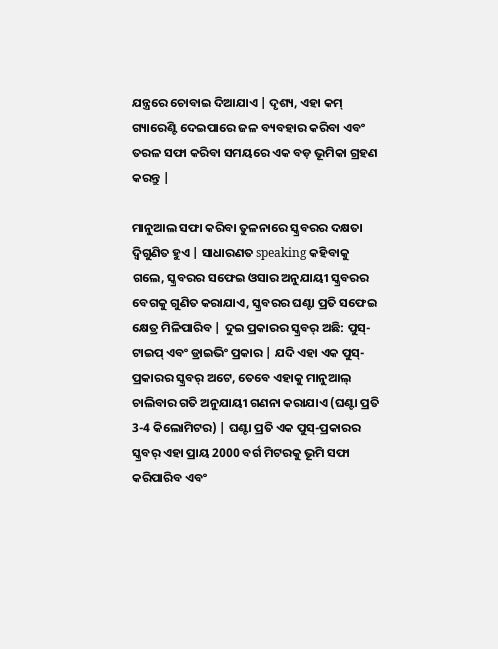ଯନ୍ତ୍ରରେ ଚୋବାଇ ଦିଆଯାଏ | ଦୃଶ୍ୟ, ଏହା କମ୍ ଗ୍ୟାରେଣ୍ଟି ଦେଇପାରେ ଜଳ ବ୍ୟବହାର କରିବା ଏବଂ ତରଳ ସଫା କରିବା ସମୟରେ ଏକ ବଡ଼ ଭୂମିକା ଗ୍ରହଣ କରନ୍ତୁ |

ମାନୁଆଲ ସଫା କରିବା ତୁଳନାରେ ସ୍କ୍ରବରର ଦକ୍ଷତା ଦ୍ୱିଗୁଣିତ ହୁଏ | ସାଧାରଣତ speaking କହିବାକୁ ଗଲେ, ସ୍କ୍ରବରର ସଫେଇ ଓସାର ଅନୁଯାୟୀ ସ୍କ୍ରବରର ବେଗକୁ ଗୁଣିତ କରାଯାଏ, ସ୍କ୍ରବରର ଘଣ୍ଟା ପ୍ରତି ସଫେଇ କ୍ଷେତ୍ର ମିଳିପାରିବ | ଦୁଇ ପ୍ରକାରର ସ୍କ୍ରବର୍ ଅଛି: ପୁସ୍-ଟାଇପ୍ ଏବଂ ଡ୍ରାଇଭିଂ ପ୍ରକାର | ଯଦି ଏହା ଏକ ପୁସ୍-ପ୍ରକାରର ସ୍କ୍ରବର୍ ଅଟେ, ତେବେ ଏହାକୁ ମାନୁଆଲ୍ ଚାଲିବାର ଗତି ଅନୁଯାୟୀ ଗଣନା କରାଯାଏ (ଘଣ୍ଟା ପ୍ରତି 3-4 କିଲୋମିଟର) | ଘଣ୍ଟା ପ୍ରତି ଏକ ପୁସ୍-ପ୍ରକାରର ସ୍କ୍ରବର୍ ଏହା ପ୍ରାୟ 2000 ବର୍ଗ ମିଟରକୁ ଭୂମି ସଫା କରିପାରିବ ଏବଂ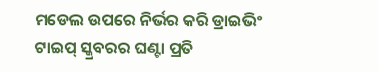ମଡେଲ ଉପରେ ନିର୍ଭର କରି ଡ୍ରାଇଭିଂ ଟାଇପ୍ ସ୍କ୍ରବରର ଘଣ୍ଟା ପ୍ରତି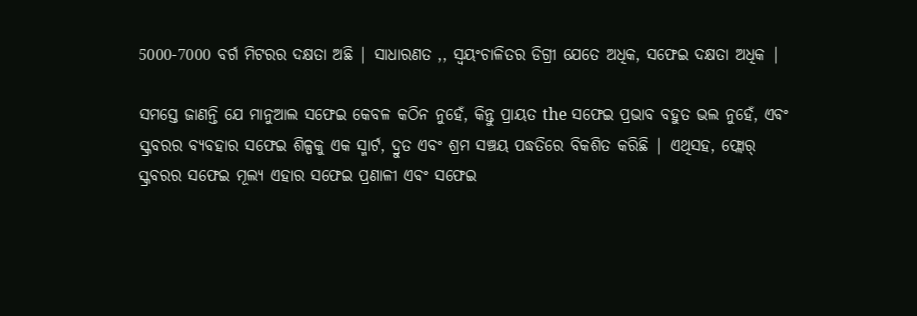5000-7000 ବର୍ଗ ମିଟରର ଦକ୍ଷତା ଅଛି | ସାଧାରଣତ ,, ସ୍ୱୟଂଚାଳିତର ଡିଗ୍ରୀ ଯେତେ ଅଧିକ, ସଫେଇ ଦକ୍ଷତା ଅଧିକ |

ସମସ୍ତେ ଜାଣନ୍ତି ଯେ ମାନୁଆଲ ସଫେଇ କେବଳ କଠିନ ନୁହେଁ, କିନ୍ତୁ ପ୍ରାୟତ the ସଫେଇ ପ୍ରଭାବ ବହୁତ ଭଲ ନୁହେଁ, ଏବଂ ସ୍କ୍ରବରର ବ୍ୟବହାର ସଫେଇ ଶିଳ୍ପକୁ ଏକ ସ୍ମାର୍ଟ, ଦ୍ରୁତ ଏବଂ ଶ୍ରମ ସଞ୍ଚୟ ପଦ୍ଧତିରେ ବିକଶିତ କରିଛି | ଏଥିସହ, ଫ୍ଲୋର୍ ସ୍କ୍ରବରର ସଫେଇ ମୂଲ୍ୟ ଏହାର ସଫେଇ ପ୍ରଣାଳୀ ଏବଂ ସଫେଇ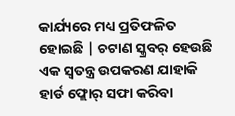କାର୍ଯ୍ୟରେ ମଧ୍ୟ ପ୍ରତିଫଳିତ ହୋଇଛି | ଚଟାଣ ସ୍କ୍ରବର୍ ହେଉଛି ଏକ ସ୍ୱତନ୍ତ୍ର ଉପକରଣ ଯାହାକି ହାର୍ଡ ଫ୍ଲୋର୍ ସଫା କରିବା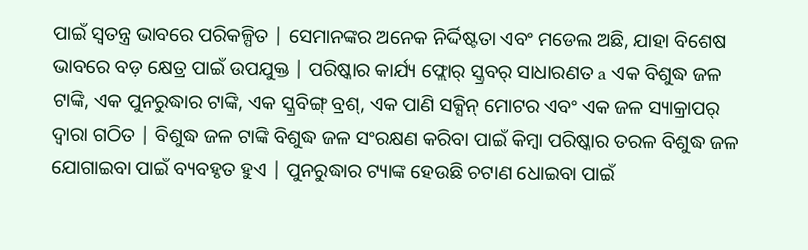ପାଇଁ ସ୍ୱତନ୍ତ୍ର ଭାବରେ ପରିକଳ୍ପିତ | ସେମାନଙ୍କର ଅନେକ ନିର୍ଦ୍ଦିଷ୍ଟତା ଏବଂ ମଡେଲ ଅଛି, ଯାହା ବିଶେଷ ଭାବରେ ବଡ଼ କ୍ଷେତ୍ର ପାଇଁ ଉପଯୁକ୍ତ | ପରିଷ୍କାର କାର୍ଯ୍ୟ ଫ୍ଲୋର୍ ସ୍କ୍ରବର୍ ସାଧାରଣତ a ଏକ ବିଶୁଦ୍ଧ ଜଳ ଟାଙ୍କି, ଏକ ପୁନରୁଦ୍ଧାର ଟାଙ୍କି, ଏକ ସ୍କ୍ରବିଙ୍ଗ୍ ବ୍ରଶ୍, ଏକ ପାଣି ସକ୍ସିନ୍ ମୋଟର ଏବଂ ଏକ ଜଳ ସ୍ୟାକ୍ରାପର୍ ଦ୍ୱାରା ଗଠିତ | ବିଶୁଦ୍ଧ ଜଳ ଟାଙ୍କି ବିଶୁଦ୍ଧ ଜଳ ସଂରକ୍ଷଣ କରିବା ପାଇଁ କିମ୍ବା ପରିଷ୍କାର ତରଳ ବିଶୁଦ୍ଧ ଜଳ ଯୋଗାଇବା ପାଇଁ ବ୍ୟବହୃତ ହୁଏ | ପୁନରୁଦ୍ଧାର ଟ୍ୟାଙ୍କ ହେଉଛି ଚଟାଣ ଧୋଇବା ପାଇଁ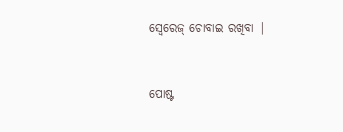ସ୍ୱେରେଜ୍ ଚୋବାଇ ରଖିବା |


ପୋଷ୍ଟ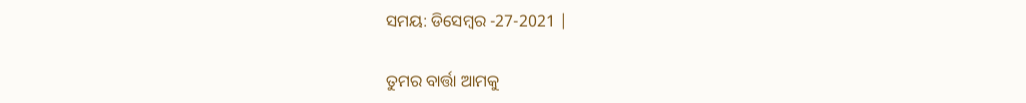ସମୟ: ଡିସେମ୍ବର -27-2021 |

ତୁମର ବାର୍ତ୍ତା ଆମକୁ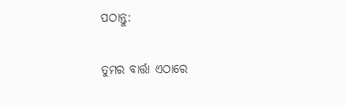ପଠାନ୍ତୁ:

ତୁମର ବାର୍ତ୍ତା ଏଠାରେ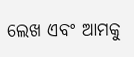ଲେଖ ଏବଂ ଆମକୁ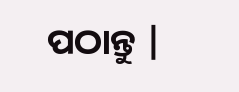ପଠାନ୍ତୁ |